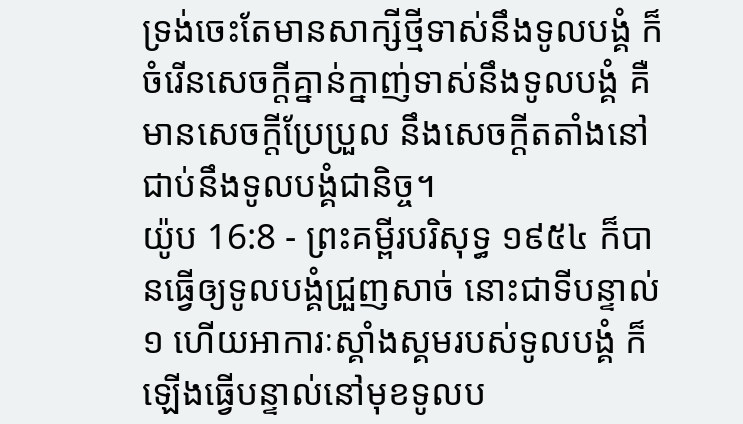ទ្រង់ចេះតែមានសាក្សីថ្មីទាស់នឹងទូលបង្គំ ក៏ចំរើនសេចក្ដីគ្នាន់ក្នាញ់ទាស់នឹងទូលបង្គំ គឺមានសេចក្ដីប្រែប្រួល នឹងសេចក្ដីតតាំងនៅជាប់នឹងទូលបង្គំជានិច្ច។
យ៉ូប 16:8 - ព្រះគម្ពីរបរិសុទ្ធ ១៩៥៤ ក៏បានធ្វើឲ្យទូលបង្គំជ្រួញសាច់ នោះជាទីបន្ទាល់១ ហើយអាការៈស្គាំងស្គមរបស់ទូលបង្គំ ក៏ឡើងធ្វើបន្ទាល់នៅមុខទូលប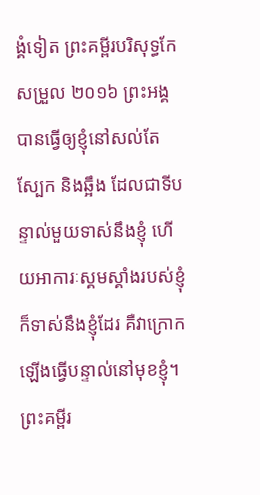ង្គំទៀត ព្រះគម្ពីរបរិសុទ្ធកែសម្រួល ២០១៦ ព្រះអង្គបានធ្វើឲ្យខ្ញុំនៅសល់តែស្បែក និងឆ្អឹង ដែលជាទីបន្ទាល់មួយទាស់នឹងខ្ញុំ ហើយអាការៈស្គមស្គាំងរបស់ខ្ញុំ ក៏ទាស់នឹងខ្ញុំដែរ គឺវាក្រោកឡើងធ្វើបន្ទាល់នៅមុខខ្ញុំ។ ព្រះគម្ពីរ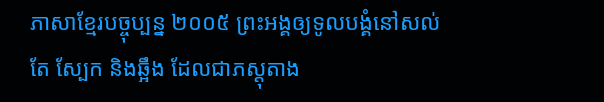ភាសាខ្មែរបច្ចុប្បន្ន ២០០៥ ព្រះអង្គឲ្យទូលបង្គំនៅសល់តែ ស្បែក និងឆ្អឹង ដែលជាភស្តុតាង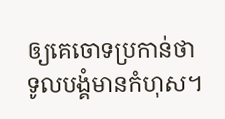ឲ្យគេចោទប្រកាន់ថា ទូលបង្គំមានកំហុស។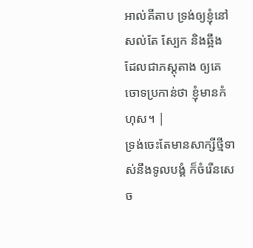អាល់គីតាប ទ្រង់ឲ្យខ្ញុំនៅសល់តែ ស្បែក និងឆ្អឹង ដែលជាភស្តុតាង ឲ្យគេចោទប្រកាន់ថា ខ្ញុំមានកំហុស។ |
ទ្រង់ចេះតែមានសាក្សីថ្មីទាស់នឹងទូលបង្គំ ក៏ចំរើនសេច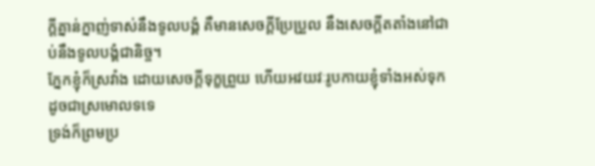ក្ដីគ្នាន់ក្នាញ់ទាស់នឹងទូលបង្គំ គឺមានសេចក្ដីប្រែប្រួល នឹងសេចក្ដីតតាំងនៅជាប់នឹងទូលបង្គំជានិច្ច។
ភ្នែកខ្ញុំក៏ស្រវាំង ដោយសេចក្ដីទុក្ខព្រួយ ហើយអវយវៈរូបកាយខ្ញុំទាំងអស់ទុកដូចជាស្រមោលទទេ
ទ្រង់ក៏ព្រមប្រ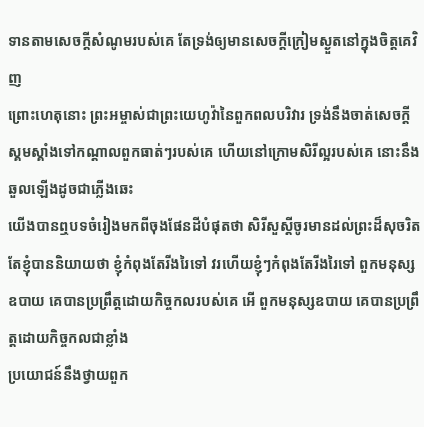ទានតាមសេចក្ដីសំណូមរបស់គេ តែទ្រង់ឲ្យមានសេចក្ដីក្រៀមស្ងួតនៅក្នុងចិត្តគេវិញ
ព្រោះហេតុនោះ ព្រះអម្ចាស់ជាព្រះយេហូវ៉ានៃពួកពលបរិវារ ទ្រង់នឹងចាត់សេចក្ដីស្គមស្គាំងទៅកណ្តាលពួកធាត់ៗរបស់គេ ហើយនៅក្រោមសិរីល្អរបស់គេ នោះនឹងឆួលឡើងដូចជាភ្លើងឆេះ
យើងបានឮបទចំរៀងមកពីចុងផែនដីបំផុតថា សិរីសួស្តីចូរមានដល់ព្រះដ៏សុចរិត តែខ្ញុំបាននិយាយថា ខ្ញុំកំពុងតែរីងរៃទៅ វរហើយខ្ញុំៗកំពុងតែរីងរៃទៅ ពួកមនុស្សឧបាយ គេបានប្រព្រឹត្តដោយកិច្ចកលរបស់គេ អើ ពួកមនុស្សឧបាយ គេបានប្រព្រឹត្តដោយកិច្ចកលជាខ្លាំង
ប្រយោជន៍នឹងថ្វាយពួក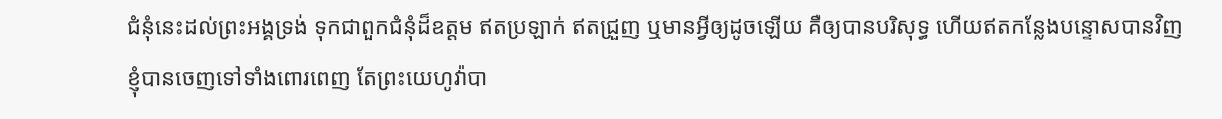ជំនុំនេះដល់ព្រះអង្គទ្រង់ ទុកជាពួកជំនុំដ៏ឧត្តម ឥតប្រឡាក់ ឥតជ្រួញ ឬមានអ្វីឲ្យដូចឡើយ គឺឲ្យបានបរិសុទ្ធ ហើយឥតកន្លែងបន្ទោសបានវិញ
ខ្ញុំបានចេញទៅទាំងពោរពេញ តែព្រះយេហូវ៉ាបា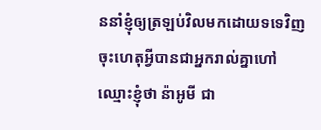ននាំខ្ញុំឲ្យត្រឡប់វិលមកដោយទទេវិញ ចុះហេតុអ្វីបានជាអ្នករាល់គ្នាហៅឈ្មោះខ្ញុំថា ន៉ាអូមី ជា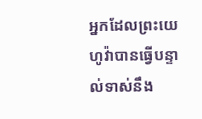អ្នកដែលព្រះយេហូវ៉ាបានធ្វើបន្ទាល់ទាស់នឹង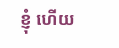ខ្ញុំ ហើយ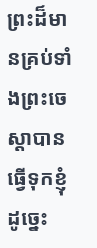ព្រះដ៏មានគ្រប់ទាំងព្រះចេស្តាបានធ្វើទុកខ្ញុំដូច្នេះ